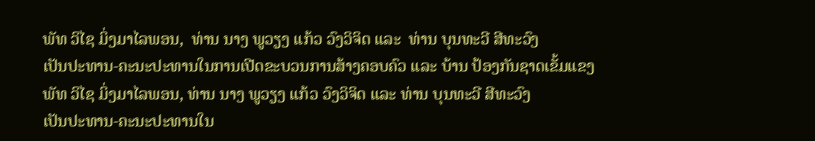ພັທ ວິໄຊ ມິ່ງມາໄລພອນ,  ທ່ານ ນາງ ພູວຽງ ແກ້ວ ວົງວິຈິດ ແລະ  ທ່ານ ບຸນທະວີ ສີທະວົງ
ເປັນປະທານ-ຄະນະປະທານໃນການເປີດຂະບວນການສ້າງຄອບຄົວ ແລະ ບ້ານ ປ້ອງກັນຊາດເຂັ້ມແຂງ
ພັທ ວິໄຊ ມິ່ງມາໄລພອນ, ທ່ານ ນາງ ພູວຽງ ແກ້ວ ວົງວິຈິດ ແລະ ທ່ານ ບຸນທະວີ ສີທະວົງ
ເປັນປະທານ-ຄະນະປະທານໃນ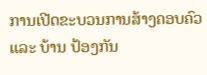ການເປີດຂະບວນການສ້າງຄອບຄົວ ແລະ ບ້ານ ປ້ອງກັນ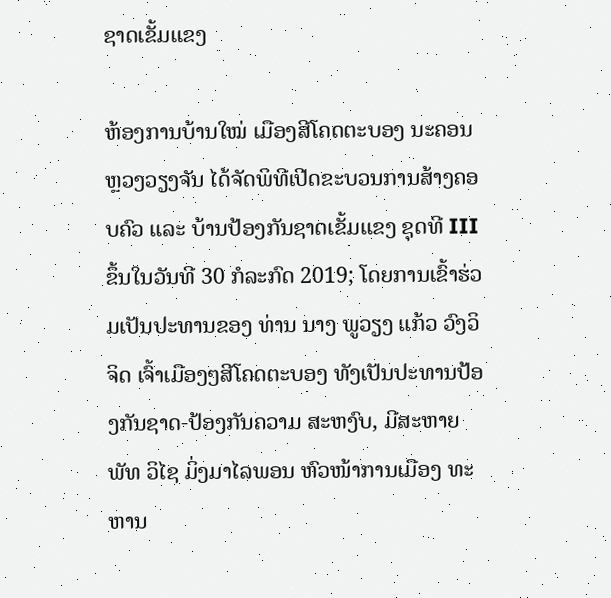ຊາດເຂັ້ມແຂງ

ຫ້ອງການບ້ານໃໝ່ ເມືອງສີໂຄດຕະບອງ ນະຄອນຫຼວງວຽງຈັນ ໄດ້ຈັດພິທີເປີດຂະບວນການສ້າງຄອບຄົວ ແລະ ບ້ານປ້ອງກັນຊາດເຂັ້ມແຂງ ຊຸດທີ III ຂຶ້ນໃນວັນທີ 30 ກໍລະກົດ 2019; ໂດຍການເຂົ້າຮ່ວມເປັນປະທານຂອງ ທ່ານ ນາງ ພູວຽງ ແກ້ວ ວົງວິຈິດ ເຈົ້າເມືອງໆສີໂຄດຕະບອງ ທັງເປັນປະທານປ້ອງກັນຊາດ-ປ້ອງກັນຄວາມ ສະຫງົບ, ມີສະຫາຍ ພັທ ວິໄຊ ມິ່ງມາໄລພອນ ຫົວໜ້າການເມືອງ ທະຫານ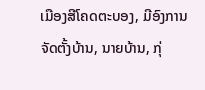ເມືອງສີໂຄດຕະບອງ, ມີອົງການຈັດຕັ້ງບ້ານ, ນາຍບ້ານ, ກຸ່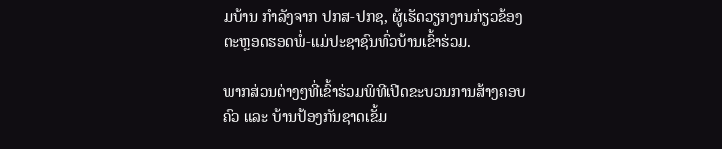ມບ້ານ ກໍາລັງຈາກ ປກສ-ປກຊ, ຜູ້ເຮັດວຽກງານກ່ຽວຂ້ອງ ຕະຫຼອດຮອດພໍ່-ແມ່ປະຊາຊົນທົ່ວບ້ານເຂົ້າຮ່ວມ.

ພາກສ່ວນຕ່າງໆທີ່ເຂົ້າຮ່ວມພິທີເປີດຂະບວນການສ້າງຄອບຄົວ ແລະ ບ້ານປ້ອງກັນຊາດເຂັ້ມ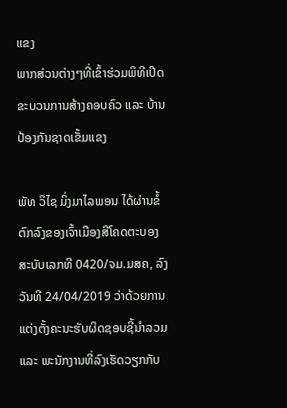ແຂງ
ພາກສ່ວນຕ່າງໆທີ່ເຂົ້າຮ່ວມພິທີເປີດຂະບວນການສ້າງຄອບຄົວ ແລະ ບ້ານປ້ອງກັນຊາດເຂັ້ມແຂງ

ພັທ ວິໄຊ ມິ່ງມາໄລພອນ ໄດ້ຜ່ານຂໍ້ຕົກລົງຂອງເຈົ້າເມືອງສີໂຄດຕະບອງ ສະບັບເລກທີ 0420/ຈມ.ມສຄ, ລົງວັນທີ 24/04/2019 ວ່າດ້ວຍການແຕ່ງຕັ້ງຄະນະຮັບຜິດຊອບຊີ້ນໍາລວມ ແລະ ພະນັກງານທີ່ລົງເຮັດວຽກກັບ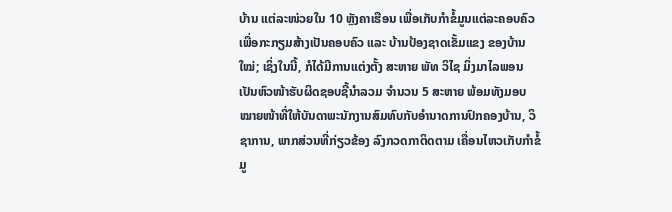ບ້ານ ແຕ່ລະໜ່ວຍໃນ 10 ຫຼັງຄາເຮືອນ ເພື່ອເກັບກຳຂໍ້ມູນແຕ່ລະຄອບຄົວ ເພື່ອກະກຽມສ້າງເປັນຄອບຄົວ ແລະ ບ້ານປ້ອງຊາດເຂັ້ມແຂງ ຂອງບ້ານໃໝ່; ເຊິ່ງໃນນີ້, ກໍໄດ້ມີການແຕ່ງຕັ້ງ ສະຫາຍ ພັທ ວິໄຊ ມິ່ງມາໄລພອນ ເປັນຫົວໜ້າຮັບຜິດຊອບຊີ້ນຳລວມ ຈຳນວນ 5 ສະຫາຍ ພ້ອມທັງມອບໝາຍໜ້າທີ່ໃຫ້ບັນດາພະນັກງານສົມທົບກັບອຳນາດການປົກຄອງບ້ານ, ວິຊາການ, ພາກສ່ວນທີ່ກ່ຽວຂ້ອງ ລົງກວດກາຕິດຕາມ ເຄື່ອນໄຫວເກັບກຳຂໍ້ມູ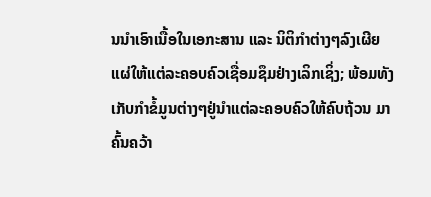ນນຳເອົາເນື້ອໃນເອກະສານ ແລະ ນິຕິກຳຕ່າງໆລົງເຜີຍແຜ່ໃຫ້ແຕ່ລະຄອບຄົວເຊື່ອມຊຶມຢ່າງເລິກເຊິ່ງ; ພ້ອມທັງເກັບກຳຂໍ້ມູນຕ່າງໆຢູ່ນຳແຕ່ລະຄອບຄົວໃຫ້ຄົບຖ້ວນ ມາຄົ້ນຄວ້າ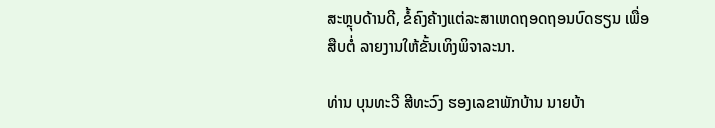ສະຫຼຸບດ້ານດີ, ຂໍ້ຄົງຄ້າງແຕ່ລະສາເຫດຖອດຖອນບົດຮຽນ ເພື່ອສືບຕໍ່ ລາຍງານໃຫ້ຂັ້ນເທິງພິຈາລະນາ.

ທ່ານ ບຸນທະວີ ສີທະວົງ ຮອງເລຂາພັກບ້ານ ນາຍບ້າ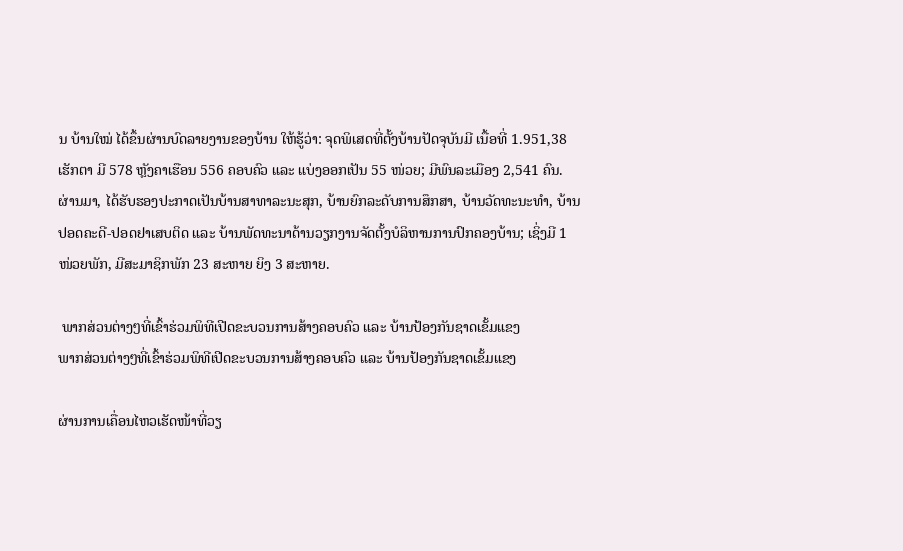ນ ບ້ານໃໝ່ ໄດ້ຂຶ້ນຜ່ານບົດລາຍງານຂອງບ້ານ ໃຫ້ຮູ້ວ່າ: ຈຸດພິເສດທີ່ຕັ້ງບ້ານປັດຈຸບັນມີ ເນື້ອທີ່ 1.951,38 ເຮັກຕາ ມີ 578 ຫຼັງຄາເຮືອນ 556 ຄອບຄົວ ແລະ ແບ່ງອອກເປັນ 55 ໜ່ວຍ; ມີພົນລະເມືອງ 2,541 ຄົນ. ຜ່ານມາ, ໄດ້ຮັບຮອງປະກາດເປັນບ້ານສາທາລະນະສຸກ, ບ້ານຍົກລະດັບການສຶກສາ, ບ້ານວັດທະນະທຳ, ບ້ານປອດຄະດີ-ປອດຢາເສບຕິດ ແລະ ບ້ານພັດທະນາດ້ານວຽກງານຈັດຕັ້ງບໍລິຫານການປົກຄອງບ້ານ; ເຊິ່ງມີ 1 ໜ່ວຍພັກ, ມີສະມາຊິກພັກ 23 ສະຫາຍ ຍິງ 3 ສະຫາຍ.

 ພາກສ່ວນຕ່າງໆທີ່ເຂົ້າຮ່ວມພິທີເປີດຂະບວນການສ້າງຄອບຄົວ ແລະ ບ້ານປ້ອງກັນຊາດເຂັ້ມແຂງ
ພາກສ່ວນຕ່າງໆທີ່ເຂົ້າຮ່ວມພິທີເປີດຂະບວນການສ້າງຄອບຄົວ ແລະ ບ້ານປ້ອງກັນຊາດເຂັ້ມແຂງ

ຜ່ານການເຄື່ອນໄຫວເຮັດໜ້າທີ່ວຽ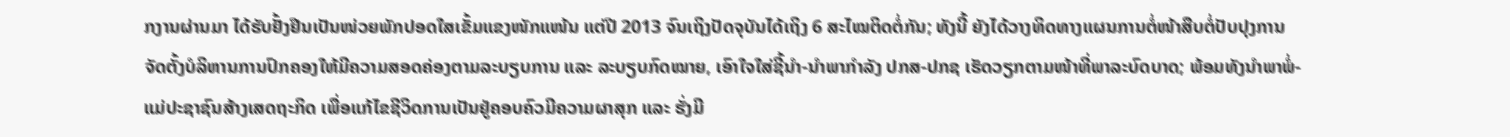ກງານຜ່ານມາ ໄດ້ຮັບຢັ້ງຢືນເປັນໜ່ວຍພັກປອດໃສເຂັ້ມແຂງໜັກແໜ້ນ ແຕ່ປີ 2013 ຈົນເຖິງປັດຈຸບັນໄດ້ເຖິງ 6 ສະໄໝຕິດຕໍ່ກັນ; ທັງນີ້ ຍັງໄດ້ວາງທິດທາງແຜນການຕໍ່ໜ້າສືບຕໍ່ປັບປຸງການຈັດຕັ້ງບໍລິຫານການປົກຄອງໃຫ້ມີຄວາມສອດຄ່ອງຕາມລະບຽບການ ແລະ ລະບຽບກົດໝາຍ, ເອົາໃຈໃສ່ຊີ້ນຳ-ນຳພາກຳລັງ ປກສ-ປກຊ ເຮັດວຽກຕາມໜ້າທີ່ພາລະບົດບາດ; ພ້ອມທັງນຳພາພໍ່-ແມ່ປະຊາຊົນສ້າງເສດຖະກິດ ເພື່ອແກ້ໄຂຊີວິດການເປັນຢູ່ຄອບຄົວມີຄວາມຜາສຸກ ແລະ ຮັ່ງມີ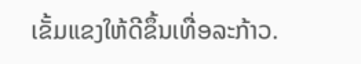ເຂັ້ມແຂງໃຫ້ດີຂຶ້ນເທື່ອລະກ້າວ.